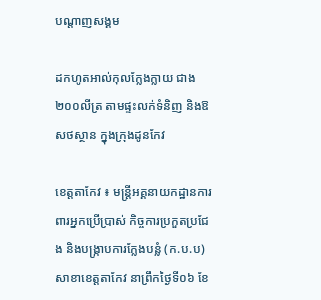បណ្តាញសង្គម

ដកហូតអាល់កុលក្លែងក្លាយ ជាង២០០លីត្រ តាមផ្ទះលក់ទំនិញ និងឱសថស្ថាន ក្នុងក្រុងដូនកែវ

ខេត្តតាកែវ ៖ មន្ត្រីអគ្គនាយកដ្ឋានការពារអ្នកប្រើប្រាស់ កិច្ចការប្រកួតប្រជែង និងបង្ក្រាបការក្លែងបន្លំ (ក.ប.ប) សាខាខេត្តតាកែវ នាព្រឹកថ្ងៃទី០៦ ខែ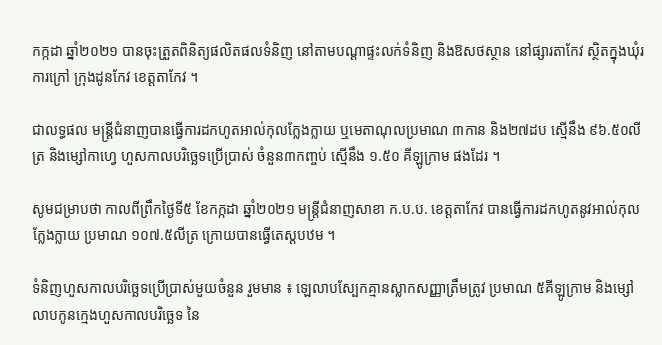កក្កដា ឆ្នាំ២០២១ បានចុះត្រួតពិនិត្យផលិតផលទំនិញ នៅតាមបណ្តាផ្ទះលក់ទំនិញ និងឱសថស្ថាន នៅផ្សារតាកែវ ស្ថិតក្នុងឃុំរការក្រៅ ក្រុងដូនកែវ ខេត្តតាកែវ ។

ជាលទ្ធផល មន្ត្រីជំនាញបានធ្វើការដកហូតអាល់កុលក្លែងក្លាយ ឬមេតាណុលប្រមាណ ៣កាន និង២៧ដប ស្មើនឹង ៩៦.៥០លីត្រ និងម្សៅកាហ្វេ ហួសកាលបរិច្ឆេទប្រើប្រាស់ ចំនួន៣កញ្ចប់ ស្មើនឹង ១.៥០ គីឡូក្រាម ផងដែរ ។

សូមជម្រាបថា កាលពីព្រឹកថ្ងៃទី៥ ខែកក្កដា ឆ្នាំ២០២១ មន្ត្រីជំនាញសាខា ក.ប.ប. ខេត្តតាកែវ បានធ្វើការដកហូតនូវអាល់កុលក្លែងក្លាយ ប្រមាណ ១០៧.៥លីត្រ ក្រោយបានធ្វើតេស្តបឋម ។

ទំនិញហួសកាលបរិច្ឆេទប្រើប្រាស់មួយចំនួន រួមមាន ៖ ឡេលាបស្បែកគ្មានស្លាកសញ្ញាត្រឹមត្រូវ ប្រមាណ ៥គីឡូក្រាម និងម្សៅលាបកូនក្មេងហួសកាលបរិច្ឆេទ នៃ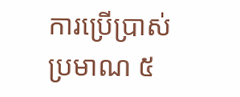ការប្រើប្រាស់ប្រមាណ ៥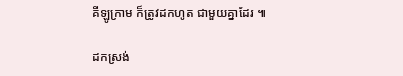គីឡូក្រាម ក៏ត្រូវដកហូត ជាមួយគ្នាដែរ ៕

ដកស្រង់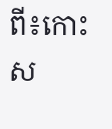ពី៖កោះស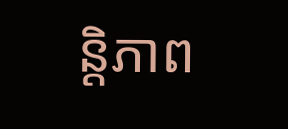ន្តិភាព